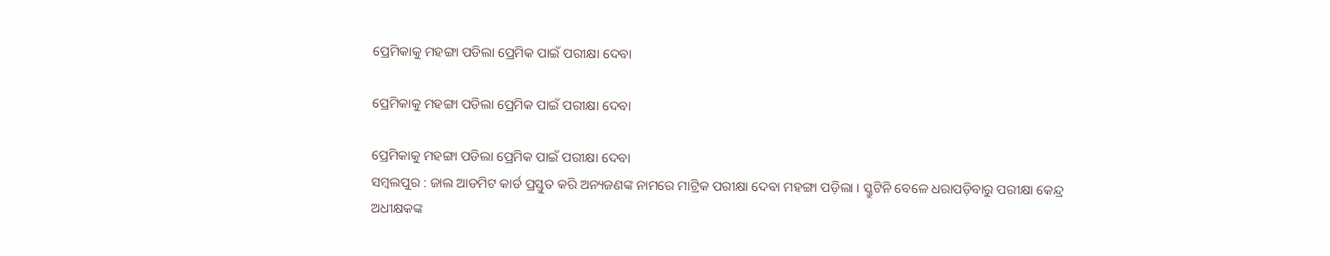ପ୍ରେମିକାକୁ ମହଙ୍ଗା ପଡିଲା ପ୍ରେମିକ ପାଇଁ ପରୀକ୍ଷା ଦେବା

ପ୍ରେମିକାକୁ ମହଙ୍ଗା ପଡିଲା ପ୍ରେମିକ ପାଇଁ ପରୀକ୍ଷା ଦେବା

ପ୍ରେମିକାକୁ ମହଙ୍ଗା ପଡିଲା ପ୍ରେମିକ ପାଇଁ ପରୀକ୍ଷା ଦେବା
ସମ୍ବଲପୁର : ଜାଲ ଆଡମିଟ କାର୍ଡ ପ୍ରସ୍ତୁତ କରି ଅନ୍ୟଜଣଙ୍କ ନାମରେ ମାଟ୍ରିକ ପରୀକ୍ଷା ଦେବା ମହଙ୍ଗା ପଡ଼ିଲା । ସ୍କ୍ରୁଟିନି ବେଳେ ଧରାପଡ଼ିବାରୁ ପରୀକ୍ଷା କେନ୍ଦ୍ର ଅଧୀକ୍ଷକଙ୍କ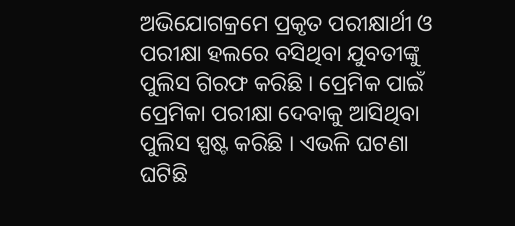ଅଭିଯୋଗକ୍ରମେ ପ୍ରକୃତ ପରୀକ୍ଷାର୍ଥୀ ଓ ପରୀକ୍ଷା ହଲରେ ବସିଥିବା ଯୁବତୀଙ୍କୁ ପୁଲିସ ଗିରଫ କରିଛି । ପ୍ରେମିକ ପାଇଁ ପ୍ରେମିକା ପରୀକ୍ଷା ଦେବାକୁ ଆସିଥିବା ପୁଲିସ ସ୍ପଷ୍ଟ କରିଛି । ଏଭଳି ଘଟଣା ଘଟିଛି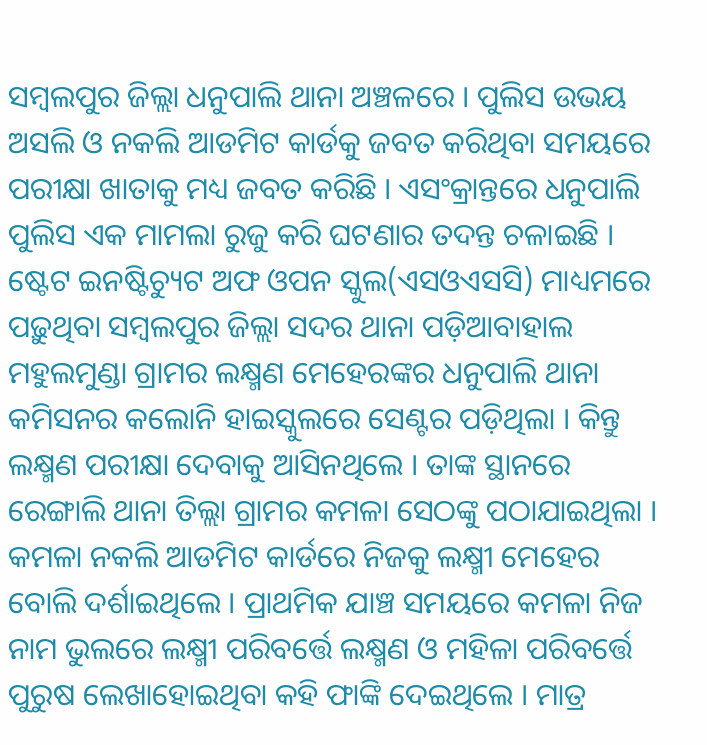ସମ୍ବଲପୁର ଜିଲ୍ଲା ଧନୁପାଲି ଥାନା ଅଞ୍ଚଳରେ । ପୁଲିସ ଉଭୟ ଅସଲି ଓ ନକଲି ଆଡମିଟ କାର୍ଡକୁ ଜବତ କରିଥିବା ସମୟରେ ପରୀକ୍ଷା ଖାତାକୁ ମଧ୍ୟ ଜବତ କରିଛି । ଏସଂକ୍ରାନ୍ତରେ ଧନୁପାଲି ପୁଲିସ ଏକ ମାମଲା ରୁଜୁ କରି ଘଟଣାର ତଦନ୍ତ ଚଳାଇଛି । ଷ୍ଟେଟ ଇନଷ୍ଟିଚ୍ୟୁଟ ଅଫ ଓପନ ସ୍କୁଲ(ଏସଓଏସସି) ମାଧ୍ୟମରେ ପଢ଼ୁଥିବା ସମ୍ବଲପୁର ଜିଲ୍ଲା ସଦର ଥାନା ପଡ଼ିଆବାହାଲ ମହୁଲମୁଣ୍ଡା ଗ୍ରାମର ଲକ୍ଷ୍ମଣ ମେହେରଙ୍କର ଧନୁପାଲି ଥାନା କମିସନର କଲୋନି ହାଇସ୍କୁଲରେ ସେଣ୍ଟର ପଡ଼ିଥିଲା । କିନ୍ତୁ ଲକ୍ଷ୍ମଣ ପରୀକ୍ଷା ଦେବାକୁ ଆସିନଥିଲେ । ତାଙ୍କ ସ୍ଥାନରେ ରେଙ୍ଗାଲି ଥାନା ତିଲ୍ଲା ଗ୍ରାମର କମଳା ସେଠଙ୍କୁ ପଠାଯାଇଥିଲା । କମଳା ନକଲି ଆଡମିଟ କାର୍ଡରେ ନିଜକୁ ଲକ୍ଷ୍ମୀ ମେହେର ବୋଲି ଦର୍ଶାଇଥିଲେ । ପ୍ରାଥମିକ ଯାଞ୍ଚ ସମୟରେ କମଳା ନିଜ ନାମ ଭୁଲରେ ଲକ୍ଷ୍ମୀ ପରିବର୍ତ୍ତେ ଲକ୍ଷ୍ମଣ ଓ ମହିଳା ପରିବର୍ତ୍ତେ ପୁରୁଷ ଲେଖାହୋଇଥିବା କହି ଫାଙ୍କି ଦେଇଥିଲେ । ମାତ୍ର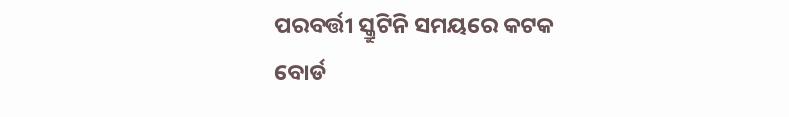ପରବର୍ତ୍ତୀ ସ୍କ୍ରୁଟିନି ସମୟରେ କଟକ ବୋର୍ଡ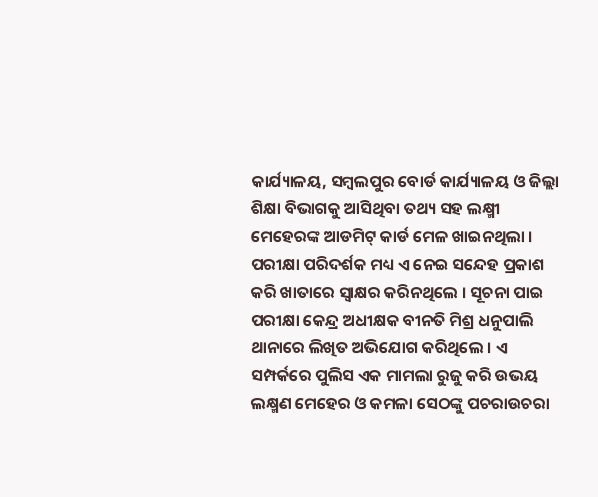କାର୍ଯ୍ୟାଳୟ, ସମ୍ବଲପୁର ବୋର୍ଡ କାର୍ଯ୍ୟାଳୟ ଓ ଜିଲ୍ଲା ଶିକ୍ଷା ବିଭାଗକୁ ଆସିଥିବା ତଥ୍ୟ ସହ ଲକ୍ଷ୍ମୀ ମେହେରଙ୍କ ଆଡମିଟ୍ କାର୍ଡ ମେଳ ଖାଇନଥିଲା । ପରୀକ୍ଷା ପରିଦର୍ଶକ ମଧ୍ୟ ଏ ନେଇ ସନ୍ଦେହ ପ୍ରକାଶ କରି ଖାତାରେ ସ୍ୱାକ୍ଷର କରିନଥିଲେ । ସୂଚନା ପାଇ ପରୀକ୍ଷା କେନ୍ଦ୍ର ଅଧୀକ୍ଷକ ବୀନତି ମିଶ୍ର ଧନୁପାଲି ଥାନାରେ ଲିଖିତ ଅଭିଯୋଗ କରିଥିଲେ । ଏ ସମ୍ପର୍କରେ ପୁଲିସ ଏକ ମାମଲା ରୁଜୁ କରି ଉଭୟ ଲକ୍ଷ୍ମଣ ମେହେର ଓ କମଳା ସେଠଙ୍କୁ ପଚରାଉଚରା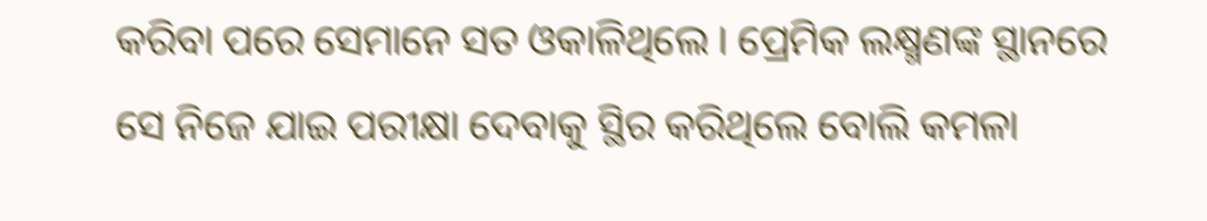କରିବା ପରେ ସେମାନେ ସତ ଓକାଳିଥିଲେ । ପ୍ରେମିକ ଲକ୍ଷ୍ମଣଙ୍କ ସ୍ଥାନରେ ସେ ନିଜେ ଯାଇ ପରୀକ୍ଷା ଦେବାକୁ ସ୍ଥିର କରିଥିଲେ ବୋଲି କମଳା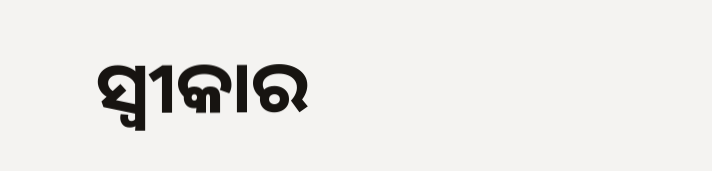ସ୍ୱୀକାର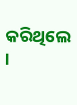କରିଥିଲେ ।